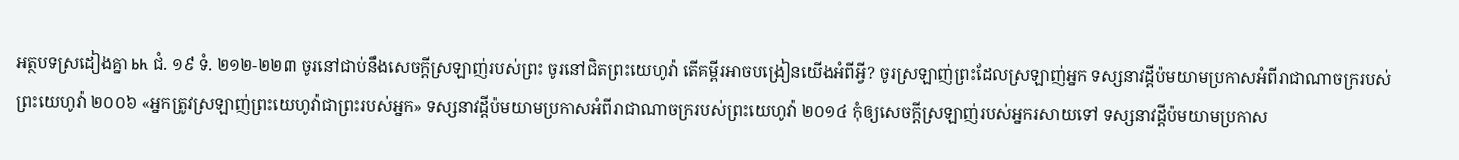អត្ថបទស្រដៀងគ្នា bh ជំ. ១៩ ទំ. ២១២-២២៣ ចូរនៅជាប់នឹងសេចក្ដីស្រឡាញ់របស់ព្រះ ចូរនៅជិតព្រះយេហូវ៉ា តើគម្ពីរអាចបង្រៀនយើងអំពីអ្វី? ចូរស្រឡាញ់ព្រះដែលស្រឡាញ់អ្នក ទស្សនាវដ្ដីប៉មយាមប្រកាសអំពីរាជាណាចក្ររបស់ព្រះយេហូវ៉ា ២០០៦ «អ្នកត្រូវស្រឡាញ់ព្រះយេហូវ៉ាជាព្រះរបស់អ្នក» ទស្សនាវដ្ដីប៉មយាមប្រកាសអំពីរាជាណាចក្ររបស់ព្រះយេហូវ៉ា ២០១៤ កុំឲ្យសេចក្ដីស្រឡាញ់របស់អ្នករសាយទៅ ទស្សនាវដ្ដីប៉មយាមប្រកាស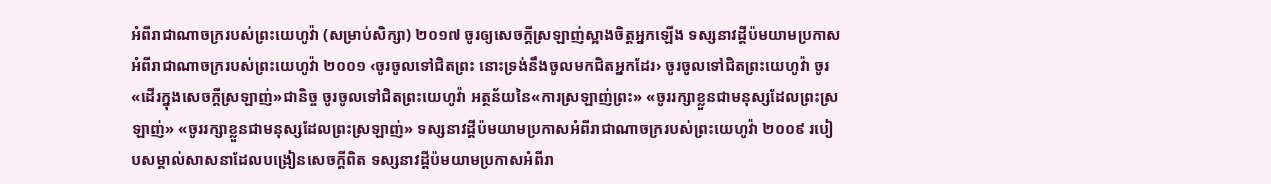អំពីរាជាណាចក្ររបស់ព្រះយេហូវ៉ា (សម្រាប់សិក្សា) ២០១៧ ចូរឲ្យសេចក្ដីស្រឡាញ់ស្អាងចិត្តអ្នកឡើង ទស្សនាវដ្ដីប៉មយាមប្រកាសអំពីរាជាណាចក្ររបស់ព្រះយេហូវ៉ា ២០០១ ‹ចូរចូលទៅជិតព្រះ នោះទ្រង់នឹងចូលមកជិតអ្នកដែរ› ចូរចូលទៅជិតព្រះយេហូវ៉ា ចូរ«ដើរក្នុងសេចក្ដីស្រឡាញ់»ជានិច្ច ចូរចូលទៅជិតព្រះយេហូវ៉ា អត្ថន័យនៃ«ការស្រឡាញ់ព្រះ» «ចូររក្សាខ្លួនជាមនុស្សដែលព្រះស្រឡាញ់» «ចូររក្សាខ្លួនជាមនុស្សដែលព្រះស្រឡាញ់» ទស្សនាវដ្ដីប៉មយាមប្រកាសអំពីរាជាណាចក្ររបស់ព្រះយេហូវ៉ា ២០០៩ របៀបសម្គាល់សាសនាដែលបង្រៀនសេចក្ដីពិត ទស្សនាវដ្ដីប៉មយាមប្រកាសអំពីរា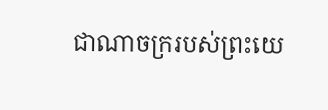ជាណាចក្ររបស់ព្រះយេ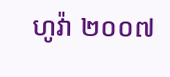ហូវ៉ា ២០០៧